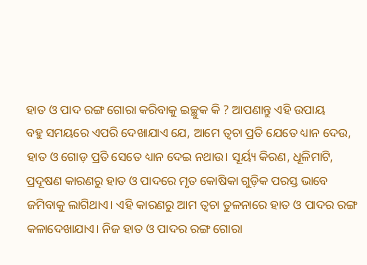ହାତ ଓ ପାଦ ରଙ୍ଗ ଗୋରା କରିବାକୁ ଇଚ୍ଛୁକ କି ? ଆପଣାନ୍ତୁ ଏହି ଉପାୟ
ବହୁ ସମୟରେ ଏପରି ଦେଖାଯାଏ ଯେ, ଆମେ ତ୍ୱଚା ପ୍ରତି ଯେତେ ଧ୍ୟାନ ଦେଉ, ହାତ ଓ ଗୋଡ଼ ପ୍ରତି ସେତେ ଧ୍ୟାନ ଦେଇ ନଥାଉ। ସୂର୍ୟ୍ୟ କିରଣ, ଧୂଳିମାଟି, ପ୍ରଦୂଷଣ କାରଣରୁ ହାତ ଓ ପାଦରେ ମୃତ କୋଷିକା ଗୁଡ଼ିକ ପରସ୍ତ ଭାବେ ଜମିବାକୁ ଲାଗିଥାଏ। ଏହି କାରଣରୁ ଆମ ତ୍ୱଚା ତୁଳନାରେ ହାତ ଓ ପାଦର ରଙ୍ଗ କଳାଦେଖାଯାଏ। ନିଜ ହାତ ଓ ପାଦର ରଙ୍ଗ ଗୋରା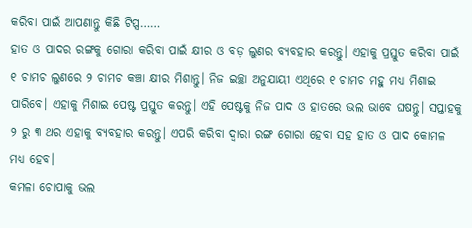କରିବା ପାଇଁ ଆପଣାନ୍ତୁ କିଛି ଟିପ୍ସ……
ହାତ ଓ ପାଦର ରଙ୍ଗକୁ ଗୋରା କରିବା ପାଇଁ କ୍ଷୀର ଓ ବଡ଼ ଲୁଣର ବ୍ୟବହାର କରନ୍ତୁ। ଏହାକୁ ପ୍ରସ୍ତୁତ କରିବା ପାଇଁ ୧ ଚାମଚ ଲୁଣରେ ୨ ଚାମଚ କଞ୍ଚା କ୍ଷୀର ମିଶାନ୍ତୁ। ନିଜ ଇଚ୍ଛା ଅନୁଯାୟୀ ଏଥିରେ ୧ ଚାମଚ ମହୁ ମଧ୍ୟ ମିଶାଇ ପାରିବେ। ଏହାକୁ ମିଶାଇ ପେଷ୍ଟ ପ୍ରସ୍ତୁତ କରନ୍ତୁ। ଏହି ପେଷ୍ଟକୁ ନିଜ ପାଦ ଓ ହାତରେ ଭଲ ଭାବେ ଘଷନ୍ତୁ। ସପ୍ତାହକୁ ୨ ରୁ ୩ ଥର ଏହାକୁ ବ୍ୟବହାର କରନ୍ତୁ। ଏପରି କରିବା ଦ୍ୱାରା ରଙ୍ଗ ଗୋରା ହେବା ସହ ହାତ ଓ ପାଦ କୋମଳ ମଧ୍ୟ ହେବ।
କମଳା ଚୋପାକୁ ଭଲ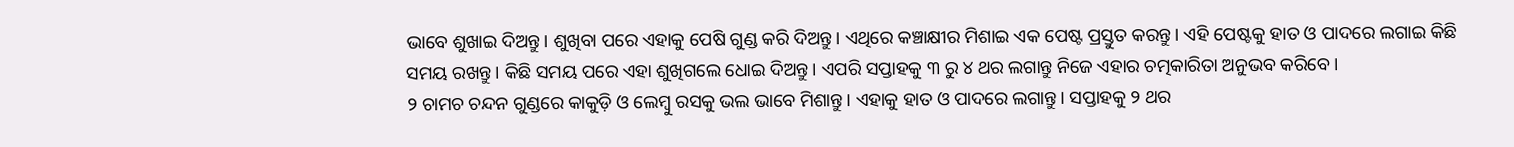ଭାବେ ଶୁଖାଇ ଦିଅନ୍ତୁ। ଶୁଖିବା ପରେ ଏହାକୁ ପେଷି ଗୁଣ୍ଡ କରି ଦିଅନ୍ତୁ। ଏଥିରେ କଞ୍ଚାକ୍ଷୀର ମିଶାଇ ଏକ ପେଷ୍ଟ ପ୍ରସ୍ତୁତ କରନ୍ତୁ। ଏହି ପେଷ୍ଟକୁ ହାତ ଓ ପାଦରେ ଲଗାଇ କିଛି ସମୟ ରଖନ୍ତୁ। କିଛି ସମୟ ପରେ ଏହା ଶୁଖିଗଲେ ଧୋଇ ଦିଅନ୍ତୁ। ଏପରି ସପ୍ତାହକୁ ୩ ରୁ ୪ ଥର ଲଗାନ୍ତୁ ନିଜେ ଏହାର ଚତ୍ମକାରିତା ଅନୁଭବ କରିବେ।
୨ ଚାମଚ ଚନ୍ଦନ ଗୁଣ୍ଡରେ କାକୁଡ଼ି ଓ ଲେମ୍ବୁ ରସକୁ ଭଲ ଭାବେ ମିଶାନ୍ତୁ। ଏହାକୁ ହାତ ଓ ପାଦରେ ଲଗାନ୍ତୁ। ସପ୍ତାହକୁ ୨ ଥର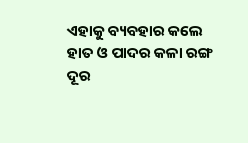ଏହାକୁ ବ୍ୟବହାର କଲେ ହାତ ଓ ପାଦର କଳା ରଙ୍ଗ ଦୂର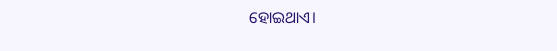ହୋଇଥାଏ।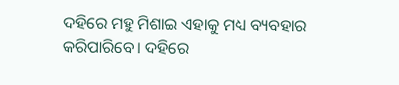ଦହିରେ ମହୁ ମିଶାଇ ଏହାକୁ ମଧ୍ୟ ବ୍ୟବହାର କରିପାରିବେ। ଦହିରେ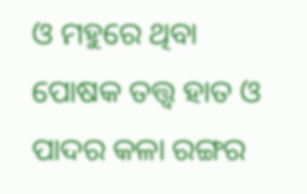ଓ ମହୁରେ ଥିବା ପୋଷକ ତତ୍ତ୍ୱ ହାତ ଓ ପାଦର କଳା ରଙ୍ଗର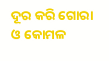ଦୂର କରି ଗୋରା ଓ କୋମଳ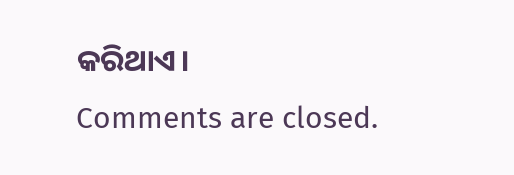କରିଥାଏ।
Comments are closed.